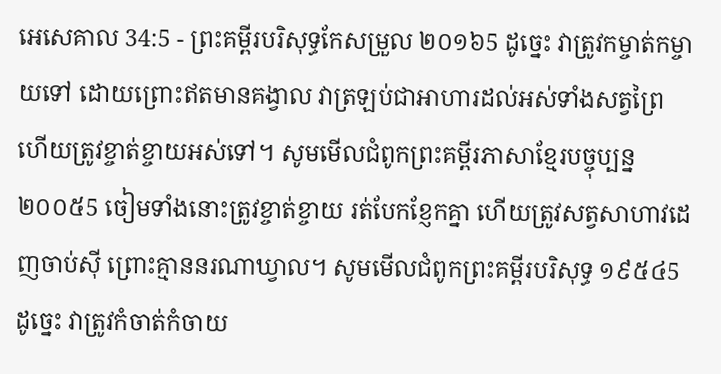អេសេគាល 34:5 - ព្រះគម្ពីរបរិសុទ្ធកែសម្រួល ២០១៦5 ដូច្នេះ វាត្រូវកម្ចាត់កម្ចាយទៅ ដោយព្រោះឥតមានគង្វាល វាត្រឡប់ជាអាហារដល់អស់ទាំងសត្វព្រៃ ហើយត្រូវខ្ចាត់ខ្ចាយអស់ទៅ។ សូមមើលជំពូកព្រះគម្ពីរភាសាខ្មែរបច្ចុប្បន្ន ២០០៥5 ចៀមទាំងនោះត្រូវខ្ចាត់ខ្ចាយ រត់បែកខ្ញែកគ្នា ហើយត្រូវសត្វសាហាវដេញចាប់ស៊ី ព្រោះគ្មាននរណាឃ្វាល។ សូមមើលជំពូកព្រះគម្ពីរបរិសុទ្ធ ១៩៥៤5 ដូច្នេះ វាត្រូវកំចាត់កំចាយ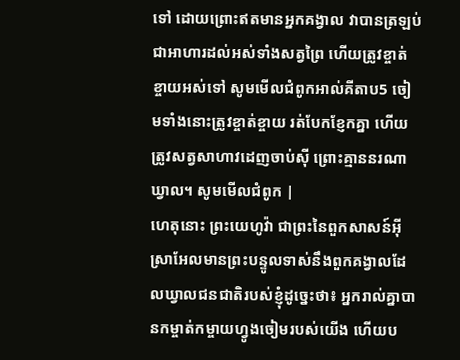ទៅ ដោយព្រោះឥតមានអ្នកគង្វាល វាបានត្រឡប់ជាអាហារដល់អស់ទាំងសត្វព្រៃ ហើយត្រូវខ្ចាត់ខ្ចាយអស់ទៅ សូមមើលជំពូកអាល់គីតាប5 ចៀមទាំងនោះត្រូវខ្ចាត់ខ្ចាយ រត់បែកខ្ញែកគ្នា ហើយត្រូវសត្វសាហាវដេញចាប់ស៊ី ព្រោះគ្មាននរណាឃ្វាល។ សូមមើលជំពូក |
ហេតុនោះ ព្រះយេហូវ៉ា ជាព្រះនៃពួកសាសន៍អ៊ីស្រាអែលមានព្រះបន្ទូលទាស់នឹងពួកគង្វាលដែលឃ្វាលជនជាតិរបស់ខ្ញុំដូច្នេះថា៖ អ្នករាល់គ្នាបានកម្ចាត់កម្ចាយហ្វូងចៀមរបស់យើង ហើយប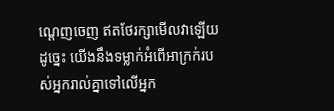ណ្តេញចេញ ឥតថែរក្សាមើលវាឡើយ ដូច្នេះ យើងនឹងទម្លាក់អំពើអាក្រក់របស់អ្នករាល់គ្នាទៅលើអ្នក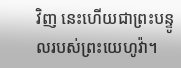វិញ នេះហើយជាព្រះបន្ទូលរបស់ព្រះយេហូវ៉ា។